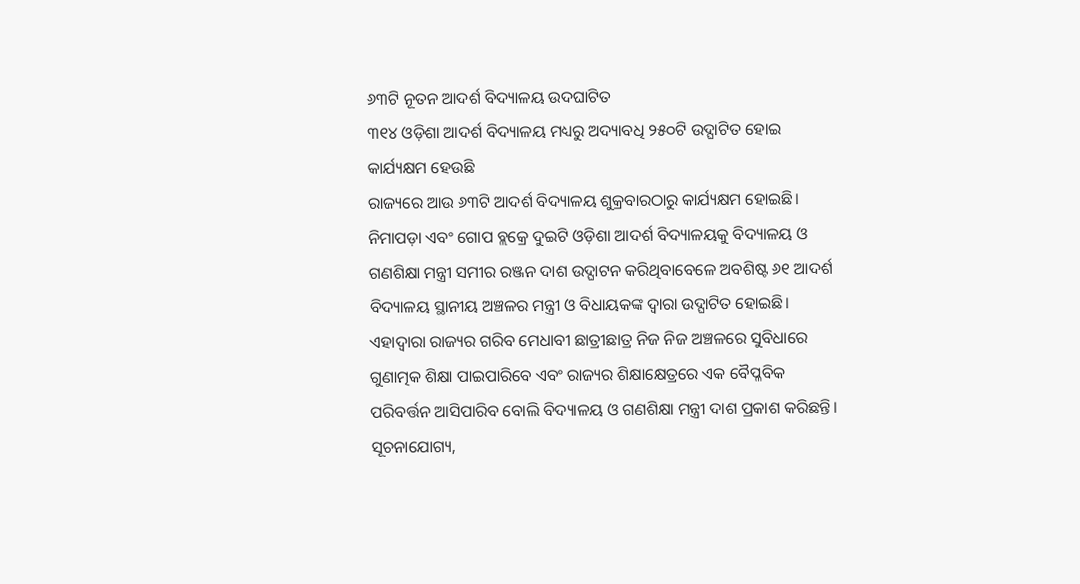୬୩ଟି ନୂତନ ଆଦର୍ଶ ବିଦ୍ୟାଳୟ ଉଦଘାଟିତ
୩୧୪ ଓଡ଼ିଶା ଆଦର୍ଶ ବିଦ୍ୟାଳୟ ମଧ୍ୟରୁ ଅଦ୍ୟାବଧି ୨୫୦ଟି ଉଦ୍ଘାଟିତ ହୋଇ କାର୍ଯ୍ୟକ୍ଷମ ହେଉଛି
ରାଜ୍ୟରେ ଆଉ ୬୩ଟି ଆଦର୍ଶ ବିଦ୍ୟାଳୟ ଶୁକ୍ରବାରଠାରୁ କାର୍ଯ୍ୟକ୍ଷମ ହୋଇଛି। ନିମାପଡ଼ା ଏବଂ ଗୋପ ବ୍ଲକ୍ରେ ଦୁଇଟି ଓଡ଼ିଶା ଆଦର୍ଶ ବିଦ୍ୟାଳୟକୁ ବିଦ୍ୟାଳୟ ଓ ଗଣଶିକ୍ଷା ମନ୍ତ୍ରୀ ସମୀର ରଞ୍ଜନ ଦାଶ ଉଦ୍ଘାଟନ କରିଥିବାବେଳେ ଅବଶିଷ୍ଟ ୬୧ ଆଦର୍ଶ ବିଦ୍ୟାଳୟ ସ୍ଥାନୀୟ ଅଞ୍ଚଳର ମନ୍ତ୍ରୀ ଓ ବିଧାୟକଙ୍କ ଦ୍ୱାରା ଉଦ୍ଘାଟିତ ହୋଇଛି। ଏହାଦ୍ୱାରା ରାଜ୍ୟର ଗରିବ ମେଧାବୀ ଛାତ୍ରୀଛାତ୍ର ନିଜ ନିଜ ଅଞ୍ଚଳରେ ସୁବିଧାରେ ଗୁଣାତ୍ମକ ଶିକ୍ଷା ପାଇପାରିବେ ଏବଂ ରାଜ୍ୟର ଶିକ୍ଷାକ୍ଷେତ୍ରରେ ଏକ ବୈପ୍ଳବିକ ପରିବର୍ତ୍ତନ ଆସିପାରିବ ବୋଲି ବିଦ୍ୟାଳୟ ଓ ଗଣଶିକ୍ଷା ମନ୍ତ୍ରୀ ଦାଶ ପ୍ରକାଶ କରିଛନ୍ତି।
ସୂଚନାଯୋଗ୍ୟ,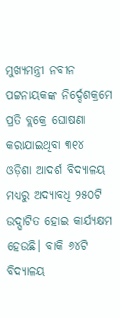ମୁଖ୍ୟମନ୍ତ୍ରୀ ନବୀନ ପଟ୍ଟନାୟକଙ୍କ ନିର୍ଦ୍ଦେଶକ୍ରମେ ପ୍ରତି ବ୍ଲକ୍ରେ ଘୋଷଣା କରାଯାଇଥିବା ୩୧୪ ଓଡ଼ିଶା ଆଦର୍ଶ ବିଦ୍ୟାଳୟ ମଧ୍ୟରୁ ଅଦ୍ୟାବଧି ୨୫୦ଟି ଉଦ୍ଘାଟିତ ହୋଇ କାର୍ଯ୍ୟକ୍ଷମ ହେଉଛି। ବାକି ୬୪ଟି ବିଦ୍ୟାଳୟ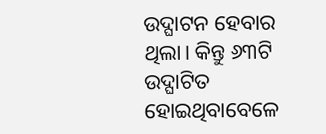ଉଦ୍ଘାଟନ ହେବାର ଥିଲା। କିନ୍ତୁ ୬୩ଟି ଉଦ୍ଘାଟିତ ହୋଇଥିବାବେଳେ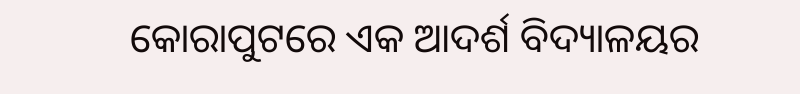କୋରାପୁଟରେ ଏକ ଆଦର୍ଶ ବିଦ୍ୟାଳୟର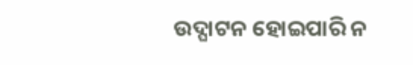ଉଦ୍ଘାଟନ ହୋଇପାରି ନ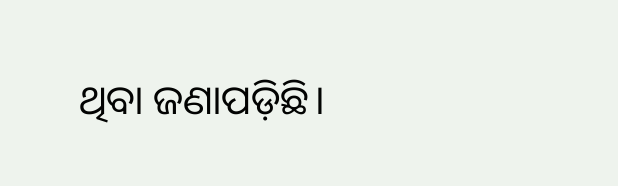ଥିବା ଜଣାପଡ଼ିଛି।